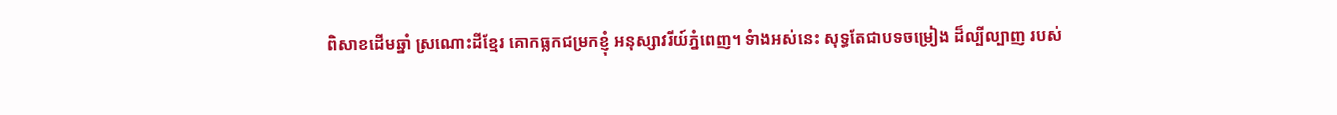ពិសាខដើមឆ្នាំ ស្រណោះដីខ្មែរ គោកធ្លកជម្រកខ្ញុំ អនុស្សាវរីយ៍ភ្នំពេញ។ ទំាងអស់នេះ សុទ្ធតែជាបទចម្រៀង ដ៏ល្បីល្បាញ របស់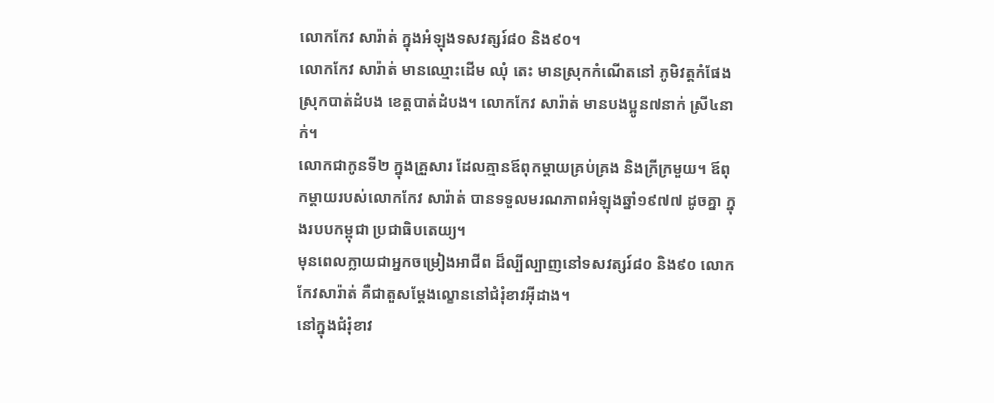លោកកែវ សារ៉ាត់ ក្នុងអំឡុងទសវត្សរ៍៨០ និង៩០។
លោកកែវ សារ៉ាត់ មានឈ្មោះដើម ឈុំ តេះ មានស្រុកកំណើតនៅ ភូមិវត្តកំផែង ស្រុកបាត់ដំបង ខេត្តបាត់ដំបង។ លោកកែវ សារ៉ាត់ មានបងប្អូន៧នាក់ ស្រី៤នាក់។
លោកជាកូនទី២ ក្នុងគ្រួសារ ដែលគ្មានឪពុកម្តាយគ្រប់គ្រង និងក្រីក្រមួយ។ ឪពុកម្តាយរបស់លោកកែវ សារ៉ាត់ បានទទួលមរណភាពអំឡុងឆ្នាំ១៩៧៧ ដូចគ្នា ក្នុងរបបកម្ពុជា ប្រជាធិបតេយ្យ។
មុនពេលក្លាយជាអ្នកចម្រៀងអាជីព ដ៏ល្បីល្បាញនៅទសវត្សរ៍៨០ និង៩០ លោកកែវសារ៉ាត់ គឺជាតួសម្តែងល្ខោននៅជំរុំខាវអ៊ីដាង។
នៅក្នុងជំរុំខាវ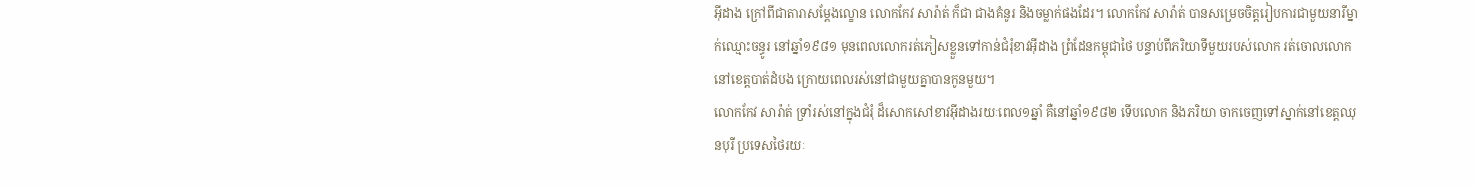អ៊ីដាង ក្រៅពីជាតារាសម្តែងល្ខោន លោកកែវ សារ៉ាត់ ក៏ជា ជាងគំនូរ និងចម្លាក់ផងដែរ។ លោកកែវ សារ៉ាត់ បានសម្រេចចិត្តរៀបការជាមួយនារីម្នាក់ឈ្មោះចន្ធូរ នៅឆ្នាំ១៩៨១ មុនពេលលោករត់ភៀសខ្លួនទៅកាន់ជំរុំខាវអ៊ីដាង ព្រំដែនកម្ពុជាថៃ បន្ទាប់ពីភរិយាទីមួយរបស់លោក រត់ចោលលោកនៅខេត្តបាត់ដំបង ក្រោយពេលរស់នៅជាមួយគ្នាបានកូនមួយ។
លោកកែវ សារ៉ាត់ ទ្រាំរស់នៅក្នុងជំរុំ ដ៏សោកសៅខាវអ៊ីដាងរយៈពេល១ឆ្នាំ គឺនៅឆ្នាំ១៩៨២ ទើបលោក និងភរិយា ចាកចេញទៅស្នាក់នៅខេត្តឈុនបុរី ប្រទេសថៃរយៈ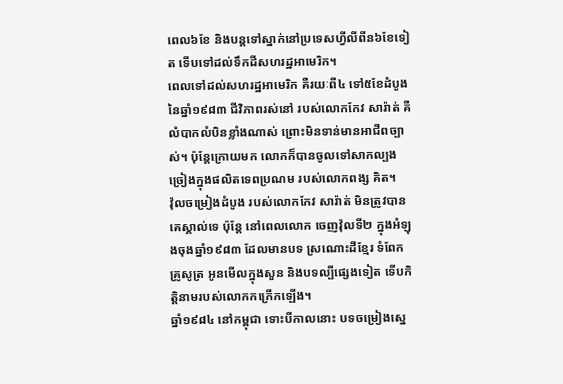ពេល៦ខែ និងបន្តទៅស្នាក់នៅប្រទេសហ្វីលីពីន៦ខែទៀត ទើបទៅដល់ទឹកដីសហរដ្ឋអាមេរិក។
ពេលទៅដល់សហរដ្ឋអាមេរិក គឺរយៈពី៤ ទៅ៥ខែដំបូង នៃឆ្នាំ១៩៨៣ ជីវិភាពរស់នៅ របស់លោកកែវ សារ៉ាត់ គឺលំបាកលំបិនខ្លាំងណាស់ ព្រោះមិនទាន់មានអាជីពច្បាស់។ ប៉ុន្តែក្រោយមក លោកក៏បានចូលទៅសាកល្បងច្រៀងក្នុងផលិតទេពប្រណម របស់លោកពង្ស គិត។
វ៉ុលចម្រៀងដំបូង របស់លោកកែវ សារ៉ាត់ មិនត្រូវបានគេស្គាល់ទេ ប៉ុន្តែ នៅពេលលោក ចេញវ៉ុលទី២ ក្នុងអំឡុងចុងឆ្នាំ១៩៨៣ ដែលមានបទ ស្រណោះដីខ្មែរ ទំពែកគ្រូសូត្រ អូនមើលក្នុងសួន និងបទល្បីផ្សេងទៀត ទើបកិត្តិនាមរបស់លោកកក្រើកឡើង។
ឆ្នាំ១៩៨៤ នៅកម្ពុជា ទោះបីកាលនោះ បទចម្រៀងស្នេ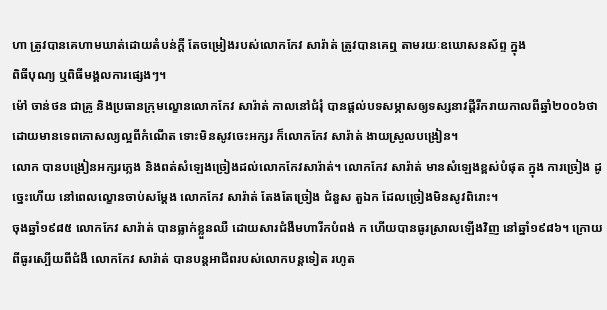ហា ត្រូវបានគេហាមឃាត់ដោយតំបន់ក្តី តែចម្រៀងរបស់លោកកែវ សារ៉ាត់ ត្រូវបានគេឮ តាមរយៈឧឃោសនស័ព្ទ ក្នុង
ពិធីបុណ្យ ឬពិធីមង្គលការផ្សេងៗ។
ម៉ៅ ចាន់ថន ជាគ្រូ និងប្រធានក្រុមល្ខោនលោកកែវ សារ៉ាត់ កាលនៅជំរុំ បានផ្តល់បទសម្ភាសឲ្យទស្សនាវដ្តីរីករាយកាលពីឆ្នាំ២០០៦ថា ដោយមានទេពកោសល្យល្អពីកំណើត ទោះមិនសូវចេះអក្សរ ក៏លោកកែវ សារ៉ាត់ ងាយស្រួលបង្រៀន។
លោក បានបង្រៀនអក្សរភ្លេង និងពត់សំឡេងច្រៀងដល់លោកកែវសារ៉ាត់។ លោកកែវ សារ៉ាត់ មានសំឡេងខ្ពស់បំផុត ក្នុង ការច្រៀង ដូច្នេះហើយ នៅពេលល្ខោនចាប់សម្តែង លោកកែវ សារ៉ាត់ តែងតែច្រៀង ជំនួស តួឯក ដែលច្រៀងមិនសូវពិរោះ។
ចុងឆ្នាំ១៩៨៥ លោកកែវ សារ៉ាត់ បានធ្លាក់ខ្លួនឈឺ ដោយសារជំងឺមហារីកបំពង់ ក ហើយបានធូរស្រាលឡើងវិញ នៅឆ្នាំ១៩៨៦។ ក្រោយពីធូរស្បើយពីជំងឺ លោកកែវ សារ៉ាត់ បានបន្តអាជីពរបស់លោកបន្តទៀត រហូត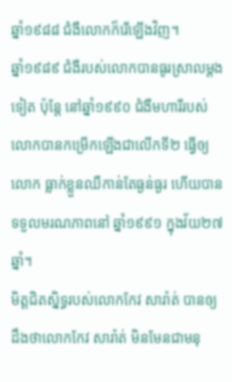ឆ្នាំ១៩៨៨ ជំងឺលោកក៏រើឡើងវិញ។
ឆ្នាំ១៩៨៩ ជំងឺរបស់លោកបានធូរស្រាលម្តងទៀត ប៉ុន្តែ នៅឆ្នាំ១៩៩០ ជំងឺមហារីរបស់លោកបានកម្រើកឡើងជាលើកទី២ ធ្វើឲ្យលោក ធ្លាក់ខ្លួនឈឺកាន់តែធ្ងន់ធ្ងរ ហើយបានទទួលមរណភាពនៅ ឆ្នាំ១៩៩១ ក្នុងវ័យ២៧ឆ្នាំ។
មិត្តជិតស្និទ្ធរបស់លោកកែវ សារ៉ាត់ បានឲ្យដឹងថាលោកកែវ សារ៉ាត់ មិនមែនជាមនុ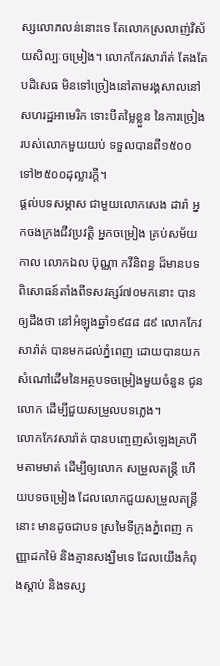ស្សលោភលន់នោះទេ តែលោកស្រលាញ់វិស័យសិល្បៈចម្រៀង។ លោកកែវសារ៉ាត់ តែងតែបដិសេធ មិនទៅច្រៀងនៅតាមរង្គសាលនៅសហរដ្ឋអាមេរិក ទោះបីតម្លៃខ្លួន នៃការច្រៀងរបស់លោកមួយយប់ ទទួលបានពី១៥០០ ទៅ២៥០០ដុល្លារក្តី។
ផ្តល់បទសម្ភាស ជាមួយលោកសេង ដារ៉ា អ្នកចងក្រងជីវប្រវត្តិ អ្នកចម្រៀង គ្រប់សម័យកាល លោកឯល ប៊ុណ្ណា កវីនិពន្ធ ដ៏មានបទពិសោធន៍តាំងពីទសវត្សរ៍៧០មកនោះ បានឲ្យដឹងថា នៅអំឡុងឆ្នាំ១៩៨៨ ៨៩ លោកកែវ សារ៉ាត់ បានមកដល់ភ្នំពេញ ដោយបានយកសំណៅដើមនៃអត្ថបទចម្រៀងមួយចំនួន ជូនលោក ដើម្បីជួយសម្រួលបទភ្លេង។
លោកកែវសារ៉ាត់ បានបញ្ចេញសំឡេងគ្រហឹមតាមមាត់ ដើម្បីឲ្យលោក សម្រួលតន្រ្តី ហើយបទចម្រៀង ដែលលោកជួយសម្រួលតន្រ្តីនោះ មានដូចជាបទ ស្រមៃទីក្រុងភ្នំពេញ កញ្ញាដកម៉ៃ និងគ្មានសង្ឃឹមទេ ដែលយើងកំពុងស្តាប់ និងទស្ស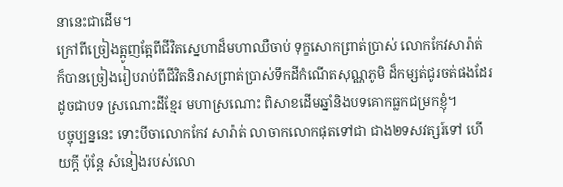នានេះជាដើម។
ក្រៅពីច្រៀងត្អូញត្អែពីជីវិតស្នេហាដ៏មហាឈឺចាប់ ទុក្ខសោកព្រាត់ប្រាស់ លោកកែវសារ៉ាត់ ក៏បានច្រៀងរៀបរាប់ពីជីវិតនិរាសព្រាត់ប្រាស់ទឹកដីកំណើតសុណ្ណភូមិ ដ៏កម្សត់ជូរចត់ផងដែរដូចជាបទ ស្រណោះដីខ្មែរ មហាស្រណោះ ពិសាខដើមឆ្នាំនិងបទគោកធ្លកជម្រកខ្ញុំ។
បច្ចុប្បន្ននេះ ទោះបីចាលោកកែវ សារ៉ាត់ លាចាកលោកផុតទៅជា ជាង២ទសវត្សរ៍ទៅ ហើយក្តី ប៉ុន្តែ សំនៀងរបស់លោ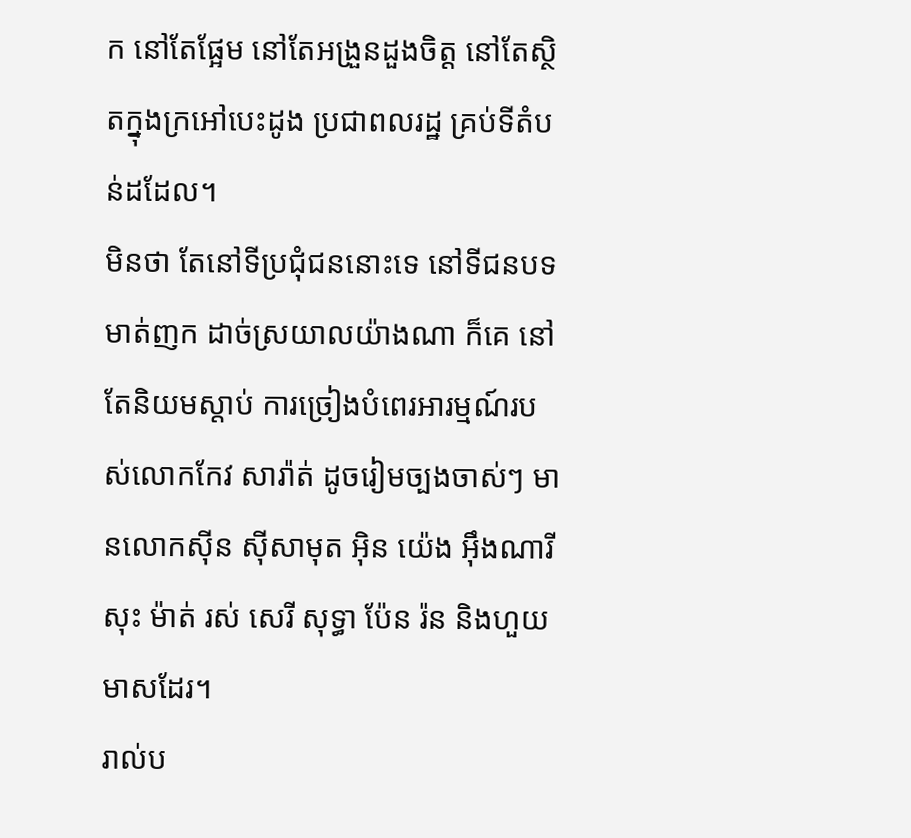ក នៅតែផ្អែម នៅតែអង្រួនដួងចិត្ត នៅតែស្ថិតក្នុងក្រអៅបេះដូង ប្រជាពលរដ្ឋ គ្រប់ទីតំបន់ដដែល។
មិនថា តែនៅទីប្រជុំជននោះទេ នៅទីជនបទមាត់ញក ដាច់ស្រយាលយ៉ាងណា ក៏គេ នៅតែនិយមស្តាប់ ការច្រៀងបំពេរអារម្មណ៍របស់លោកកែវ សារ៉ាត់ ដូចរៀមច្បងចាស់ៗ មានលោកស៊ីន ស៊ីសាមុត អ៊ិន យ៉េង អ៊ឹងណារី សុះ ម៉ាត់ រស់ សេរី សុទ្ធា ប៉ែន រ៉ន និងហួយ មាសដែរ។
រាល់ប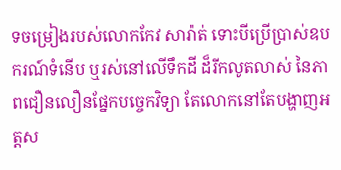ទចម្រៀងរបស់លោកកែវ សារ៉ាត់ ទោះបីប្រើប្រាស់ឧបករណ៍ទំនើប ឬរស់នៅលើទឹកដី ដ៏រីកលូតលាស់ នៃភាពជឿនលឿនផ្នែកបច្ចេកវិទ្យា តែលោកនៅតែបង្ហាញអត្តស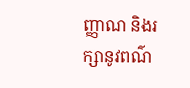ញ្ញាណ និងរក្សានូវពណ៌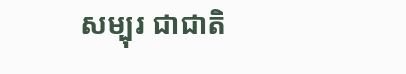សម្បុរ ជាជាតិ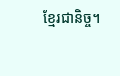ខ្មែរជានិច្ច។